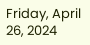Friday, April 26, 2024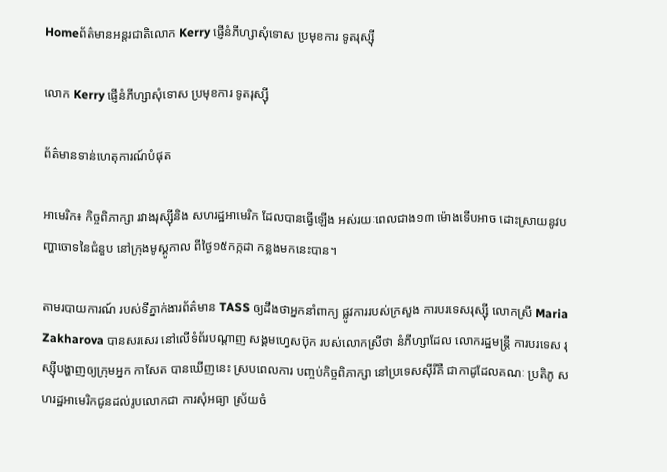Homeព័ត៌មានអន្តរជាតិលោក Kerry ផ្ញើនំភីហ្សាសុំទោស ប្រមុខការ ទូតរុស្ស៊ី

លោក Kerry ផ្ញើនំភីហ្សាសុំទោស ប្រមុខការ ទូតរុស្ស៊ី

ព័ត៌មានទាន់ហេតុការណ៍បំផុត

អាមេរិក៖ កិច្ចពិភាក្សា រវាងរុស្ស៊ីនិង សហរដ្ឋអាមេរិក ដែលបានធ្វើឡើង អស់រយៈពេលជាង១៣ ម៉ោងទើបអាច ដោះស្រាយនូវបញ្ហាចោទនៃជំនួប នៅក្រុងមូស្គូកាល ពីថ្ងៃ១៥កក្កដា កន្លងមកនេះបាន។

តាមរបាយការណ៍ របស់ទីភ្នាក់ងារព័ត៌មាន TASS ឲ្យដឹងថាអ្នកនាំពាក្យ ផ្លូវការរបស់ក្រសួង ការបរទេសរុស្ស៊ី លោកស្រី Maria Zakharova បានសរសេរ នៅលើទំព័របណ្តាញ សង្គមហ្វេសប៊ុក របស់លោកស្រីថា នំភីហ្សាដែល លោករដ្ឋមន្ត្រី ការបរទេស រុស្ស៊ីបង្ហាញឲ្យក្រុមអ្នក កាសែត បានឃើញនេះ ស្របពេលការ បញ្ចប់កិច្ចពិភាក្សា នៅប្រទេសស៊ីរីគឺ ជាកាដូដែលគណៈ ប្រតិភូ សហរដ្ឋអាមេរិកជូនដល់រូបលោកជា ការសុំអធ្យា ស្រ័យចំ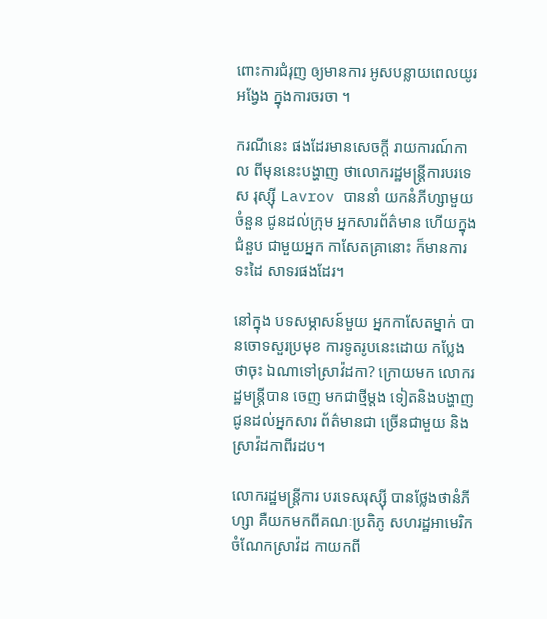ពោះការជំរុញ ឲ្យមានការ អូសបន្លាយពេលយូរអង្វែង ក្នុងការចរចា ។

ករណីនេះ ផងដែរមានសេចក្តី រាយការណ៍កាល ពីមុននេះបង្ហាញ ថាលោករដ្ឋមន្ត្រីការបរទេស រុស្ស៊ី Lavrov បាននាំ យកនំភីហ្សាមួយចំនួន ជូនដល់ក្រុម អ្នកសារព័ត៌មាន ហើយក្នុងជំនួប ជាមួយអ្នក កាសែតគ្រានោះ ក៏មានការទះដៃ សាទរផងដែរ។

នៅក្នុង បទសម្ភាសន៍មួយ អ្នកកាសែតម្នាក់ បានចោទសួរប្រមុខ ការទូតរូបនេះដោយ កប្លែងថាចុះ ឯណាទៅស្រាវ៉ដកា? ក្រោយមក លោករដ្ឋមន្ត្រីបាន ចេញ មកជាថ្មីម្តង ទៀតនិងបង្ហាញ ជូនដល់អ្នកសារ ព័ត៌មានជា ច្រើនជាមួយ និងស្រាវ៉ដកាពីរដប។

លោករដ្ឋមន្ត្រីការ បរទេសរុស្ស៊ី បានថ្លែងថានំភីហ្សា គឺយកមកពីគណៈប្រតិភូ សហរដ្ឋអាមេរិក ចំណែកស្រាវ៉ដ កាយកពី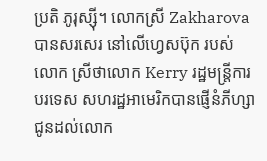ប្រតិ ភូរុស្ស៊ី។ លោកស្រី Zakharova បានសរសេរ នៅលើហ្វេសប៊ុក របស់លោក ស្រីថាលោក Kerry រដ្ឋមន្ត្រីការបរទេស សហរដ្ឋអាមេរិកបានផ្ញើនំភីហ្សា ជូនដល់លោក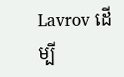Lavrov ដើម្បី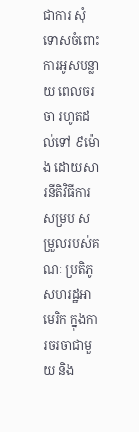ជាការ សុំទោសចំពោះ ការអូសបន្លាយ ពេលចរចា រហូតដល់ទៅ ៩ម៉ោង ដោយសារនីតិវិធីការសម្រប សម្រួលរបស់គណៈ ប្រតិភូសហរដ្ឋអាមេរិក ក្នុងការចរចាជាមួយ និង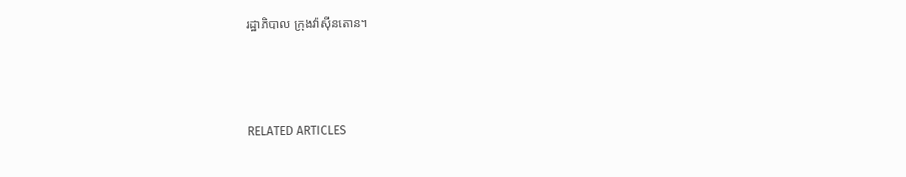រដ្ឋាភិបាល ក្រុងវ៉ាស៊ីនតោន។



RELATED ARTICLES